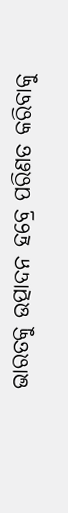ଭାରତକୁ ଉତ୍ପାଦନ ହବ୍ରେ ପରିଣତ କରିବାକୁ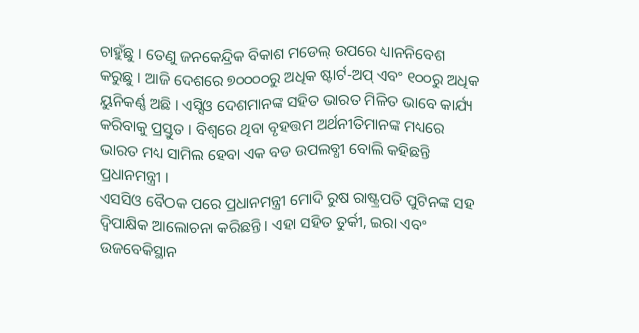ଚାହୁଁଛୁ । ତେଣୁ ଜନକେନ୍ଦ୍ରିକ ବିକାଶ ମଡେଲ୍ ଉପରେ ଧ୍ୟାନନିବେଶ କରୁଛୁ । ଆଜି ଦେଶରେ ୭୦୦୦୦ରୁ ଅଧିକ ଷ୍ଟାର୍ଟ-ଅପ୍ ଏବଂ ୧୦୦ରୁ ଅଧିକ ୟୁନିକର୍ଣ୍ଣ ଅଛି । ଏସ୍ସିଓ ଦେଶମାନଙ୍କ ସହିତ ଭାରତ ମିଳିତ ଭାବେ କାର୍ଯ୍ୟ କରିବାକୁ ପ୍ରସ୍ତୁତ । ବିଶ୍ବରେ ଥିବା ବୃହତ୍ତମ ଅର୍ଥନୀତିମାନଙ୍କ ମଧ୍ୟରେ ଭାରତ ମଧ୍ୟ ସାମିଲ ହେବା ଏକ ବଡ ଉପଲବ୍ଧୀ ବୋଲି କହିଛନ୍ତି ପ୍ରଧାନମନ୍ତ୍ରୀ ।
ଏସସିଓ ବୈଠକ ପରେ ପ୍ରଧାନମନ୍ତ୍ରୀ ମୋଦି ରୁଷ ରାଷ୍ଟ୍ରପତି ପୁଟିନଙ୍କ ସହ ଦ୍ବିପାକ୍ଷିକ ଆଲୋଚନା କରିଛନ୍ତି । ଏହା ସହିତ ତୁର୍କୀ, ଇରା ଏବଂ ଉଜବେକିସ୍ଥାନ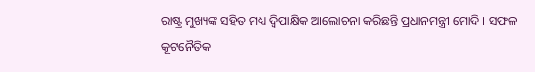ରାଷ୍ଟ୍ର ମୁଖ୍ୟଙ୍କ ସହିତ ମଧ୍ୟ ଦ୍ବିପାକ୍ଷିକ ଆଲୋଚନା କରିଛନ୍ତି ପ୍ରଧାନମନ୍ତ୍ରୀ ମୋଦି । ସଫଳ କୂଟନୈତିକ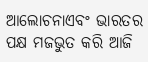ଆଲୋଚନାଏବଂ ଭାରତର ପକ୍ଷ ମଜଭୁତ କରି ଆଜି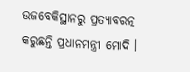ଉଜବେକିସ୍ଥାନରୁ ପ୍ରତ୍ୟାବରତ୍ନ କରୁଛନ୍ତି ପ୍ରଧାନମନ୍ତ୍ରୀ ମୋଦି ।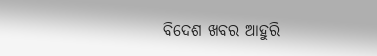ବିଦେଶ ଖବର ଆହୁରି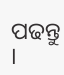ପଢନ୍ତୁ ।